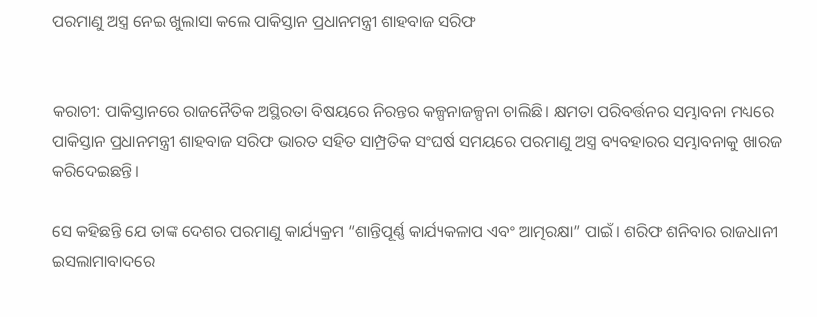ପରମାଣୁ ଅସ୍ତ୍ର ନେଇ ଖୁଲାସା କଲେ ପାକିସ୍ତାନ ପ୍ରଧାନମନ୍ତ୍ରୀ ଶାହବାଜ ସରିଫ


କରାଚୀ: ପାକିସ୍ତାନରେ ରାଜନୈତିକ ଅସ୍ଥିରତା ବିଷୟରେ ନିରନ୍ତର କଳ୍ପନାଜଳ୍ପନା ଚାଲିଛି। କ୍ଷମତା ପରିବର୍ତ୍ତନର ସମ୍ଭାବନା ମଧ୍ୟରେ ପାକିସ୍ତାନ ପ୍ରଧାନମନ୍ତ୍ରୀ ଶାହବାଜ ସରିଫ ଭାରତ ସହିତ ସାମ୍ପ୍ରତିକ ସଂଘର୍ଷ ସମୟରେ ପରମାଣୁ ଅସ୍ତ୍ର ବ୍ୟବହାରର ସମ୍ଭାବନାକୁ ଖାରଜ କରିଦେଇଛନ୍ତି।

ସେ କହିଛନ୍ତି ଯେ ତାଙ୍କ ଦେଶର ପରମାଣୁ କାର୍ଯ୍ୟକ୍ରମ “ଶାନ୍ତିପୂର୍ଣ୍ଣ କାର୍ଯ୍ୟକଳାପ ଏବଂ ଆତ୍ମରକ୍ଷା” ପାଇଁ। ଶରିଫ ଶନିବାର ରାଜଧାନୀ ଇସଲାମାବାଦରେ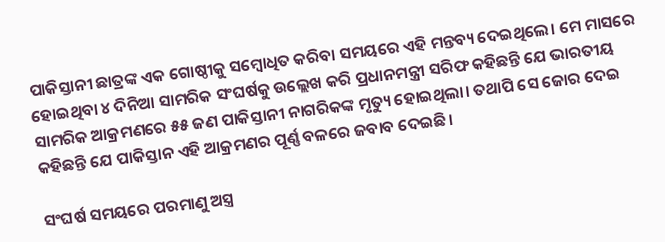ପାକିସ୍ତାନୀ ଛାତ୍ରଙ୍କ ଏକ ଗୋଷ୍ଠୀକୁ ସମ୍ବୋଧିତ କରିବା ସମୟରେ ଏହି ମନ୍ତବ୍ୟ ଦେଇଥିଲେ। ମେ ମାସରେ ହୋଇଥିବା ୪ ଦିନିଆ ସାମରିକ ସଂଘର୍ଷକୁ ଉଲ୍ଲେଖ କରି ପ୍ରଧାନମନ୍ତ୍ରୀ ସରିଫ କହିଛନ୍ତି ଯେ ଭାରତୀୟ ସାମରିକ ଆକ୍ରମଣରେ ୫୫ ଜଣ ପାକିସ୍ତାନୀ ନାଗରିକଙ୍କ ମୃତ୍ୟୁ ହୋଇଥିଲା। ତଥାପି ସେ ଜୋର ଦେଇ କହିଛନ୍ତି ଯେ ପାକିସ୍ତାନ ଏହି ଆକ୍ରମଣର ପୂର୍ଣ୍ଣ ବଳରେ ଜବାବ ଦେଇଛି।

ସଂଘର୍ଷ ସମୟରେ ପରମାଣୁ ଅସ୍ତ୍ର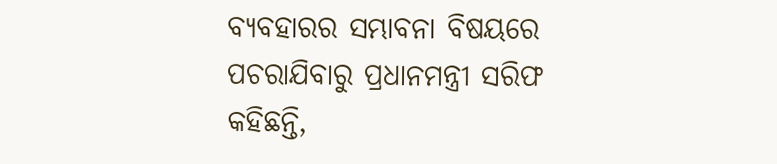ବ୍ୟବହାରର ସମ୍ଭାବନା ବିଷୟରେ ପଚରାଯିବାରୁ ପ୍ରଧାନମନ୍ତ୍ରୀ ସରିଫ କହିଛନ୍ତି,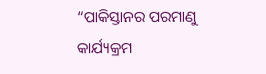“ପାକିସ୍ତାନର ପରମାଣୁ କାର୍ଯ୍ୟକ୍ରମ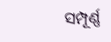ସମ୍ପୂର୍ଣ୍ଣ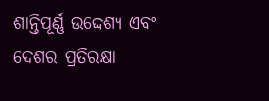ଶାନ୍ତିପୂର୍ଣ୍ଣ ଉଦ୍ଦେଶ୍ୟ ଏବଂ ଦେଶର ପ୍ରତିରକ୍ଷା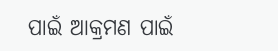ପାଇଁ ଆକ୍ରମଣ ପାଇଁ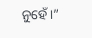ନୁହେଁ।”